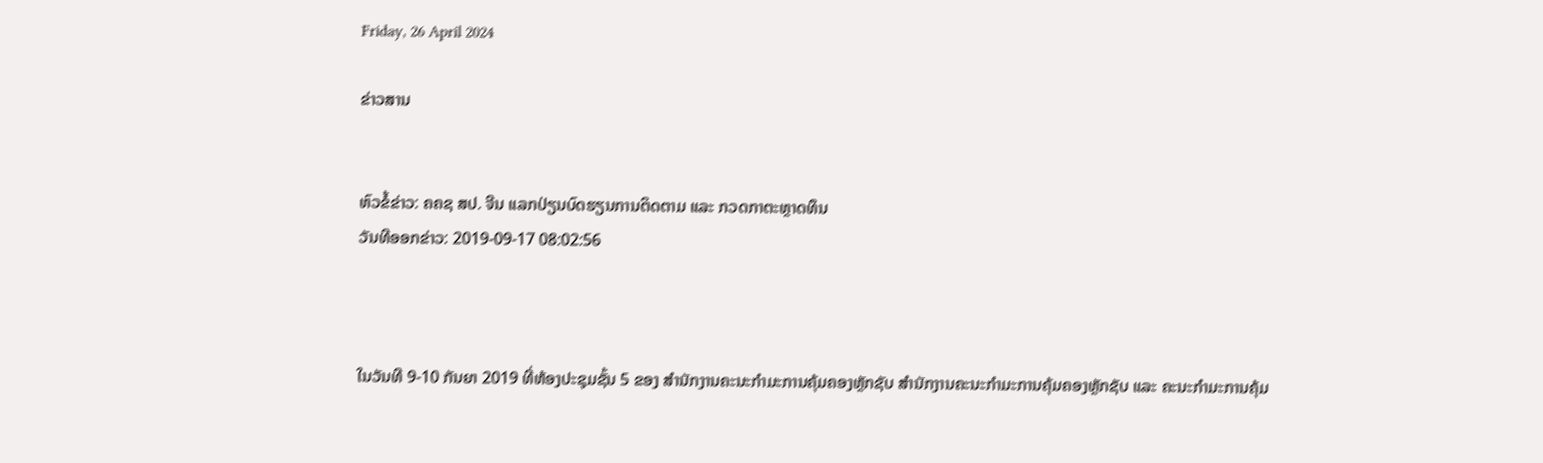Friday, 26 April 2024

ຂ່າວສານ


ຫົວຂໍ້ຂ່າວ: ຄຄຊ ສປ. ຈີນ ແລກປ່ຽນບົດຮຽນການຕິດຕາມ ແລະ ກວດກາຕະຫຼາດທຶນ
ວັນທີອອກຂ່າວ: 2019-09-17 08:02:56



ໃນວັນທີ 9-10 ກັນຍາ 2019 ທີ່ຫ້ອງປະຊຸມຊັ້ນ 5 ຂອງ ສຳນັກງານຄະນະກຳມະການຄຸ້ມຄອງຫຼັກຊັບ ສຳນັກງານຄະນະກຳມະການຄຸ້ມຄອງຫຼັກຊັບ ແລະ ຄະນະກຳມະການຄຸ້ມ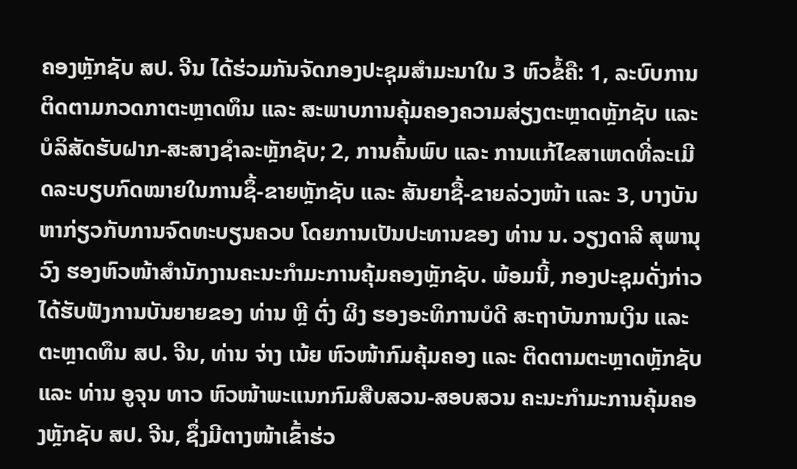ຄອງຫຼັກຊັບ ສປ. ຈີນ ໄດ້ຮ່ວມກັນຈັດກອງປະຊຸມສຳມະນາໃນ 3 ຫົວຂໍ້ຄື: 1, ລະບົບການຕິດຕາມກວດກາຕະຫຼາດທຶນ ແລະ ສະພາບການຄຸ້ມຄອງຄວາມສ່ຽງຕະຫຼາດຫຼັກຊັບ ແລະ ບໍລິສັດຮັບຝາກ-ສະສາງຊຳລະຫຼັກຊັບ; 2, ການຄົ້ນພົບ ແລະ ການແກ້ໄຂສາເຫດທີ່ລະເມີດລະບຽບກົດໝາຍໃນການຊຶ້-ຂາຍຫຼັກຊັບ ແລະ ສັນຍາຊື້-ຂາຍລ່ວງໜ້າ ແລະ 3, ບາງບັນຫາກ່ຽວກັບການຈົດທະບຽນຄວບ ໂດຍການເປັນປະທານຂອງ ທ່ານ ນ. ວຽງດາລີ ສຸພານຸວົງ ຮອງຫົວໜ້າສຳນັກງານຄະນະກຳມະການຄຸ້ມຄອງຫຼັກຊັບ. ພ້ອມນີ້, ກອງປະຊຸມດັ່ງກ່າວໄດ້ຮັບຟັງການບັນຍາຍຂອງ ທ່ານ ຫຼີ ຕົ່ງ ຜິງ ຮອງອະທິການບໍດີ ສະຖາບັນການເງິນ ແລະ ຕະຫຼາດທຶນ ສປ. ຈີນ, ທ່ານ ຈ່າງ ເນ້ຍ ຫົວໜ້າກົມຄຸ້ມຄອງ ແລະ ຕິດຕາມຕະຫຼາດຫຼັກຊັບ ແລະ ທ່ານ ອູຈຸນ ທາວ ຫົວໜ້າພະແນກກົມສືບສວນ-ສອບສວນ ຄະນະກຳມະການຄຸ້ມຄອງຫຼັກຊັບ ສປ. ຈີນ, ຊຶ່ງມີຕາງໜ້າເຂົ້າຮ່ວ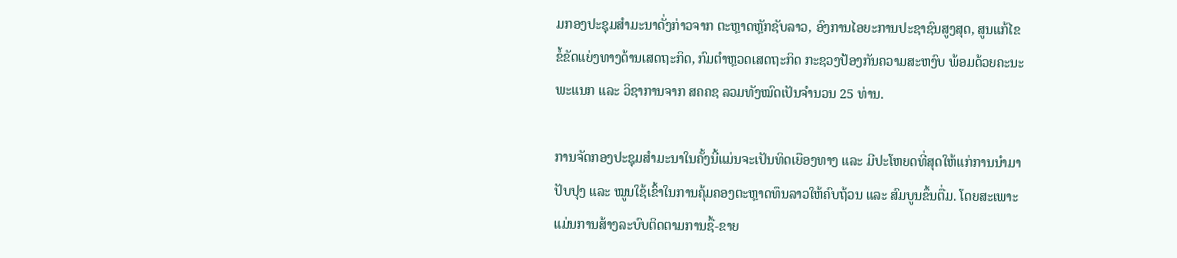ມກອງປະຊຸມສຳມະນາດັ່ງກ່າວຈາກ ຕະຫຼາດຫຼັກຊັບລາວ, ອົງການໄອຍະການປະຊາຊົນສູງສຸດ, ສູນແກ້ໄຂຂໍ້ຂັດແຍ່ງທາງດ້ານເສດຖະກິດ, ກົມຕໍາຫຼວດເສດຖະກິດ ກະຊວງປ້ອງກັນຄວາມສະຫງົບ ພ້ອມດ້ວຍຄະນະພະແນກ ແລະ ວິຊາການຈາກ ສຄຄຊ ລວມທັງໝົດເປັນຈຳນວນ 25 ທ່ານ.

ການຈັດກອງປະຊຸມສຳມະນາໃນຄັ້ງນີ້ແມ່ນຈະເປັນທິດເຍືອງທາງ ແລະ ມີປະໂຫຍດທີ່ສຸດໃຫ້ແກ່ການນຳມາປັບປຸງ ແລະ ໝູນໃຊ້ເຂົ້າໃນການຄຸ້ມຄອງຕະຫຼາດທຶນລາວໃຫ້ຄົບຖ້ວນ ແລະ ສົມບູນຂຶ້ນຕື່ມ. ໂດຍສະເພາະແມ່ນການສ້າງລະບົບຕິດຕາມການຊື້-ຂາຍ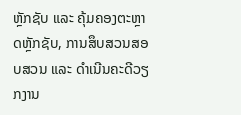ຫຼັກຊັບ ແລະ ຄຸ້ມຄອງຕະຫຼາດຫຼັກຊັບ, ການສຶບສວນສອບສວນ ແລະ ດຳເນີນຄະດີວຽກງານ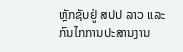ຫຼັກຊັບຢູ່ ສປປ ລາວ ແລະ ກົນໄກການປະສານງານ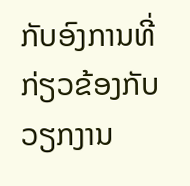ກັບອົງການທີ່ກ່ຽວຂ້ອງກັບວຽກງານ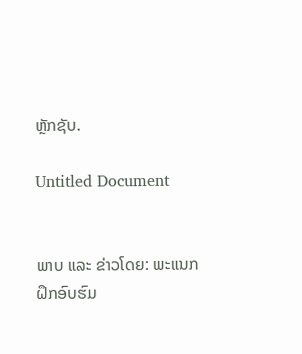ຫຼັກຊັບ.

Untitled Document


ພາບ ແລະ ຂ່າວໂດຍ: ພະແນກຝຶກອົບຮົມ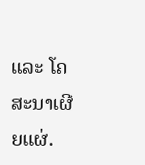ແລະ ໂຄສະນາເຜີຍແຜ່.